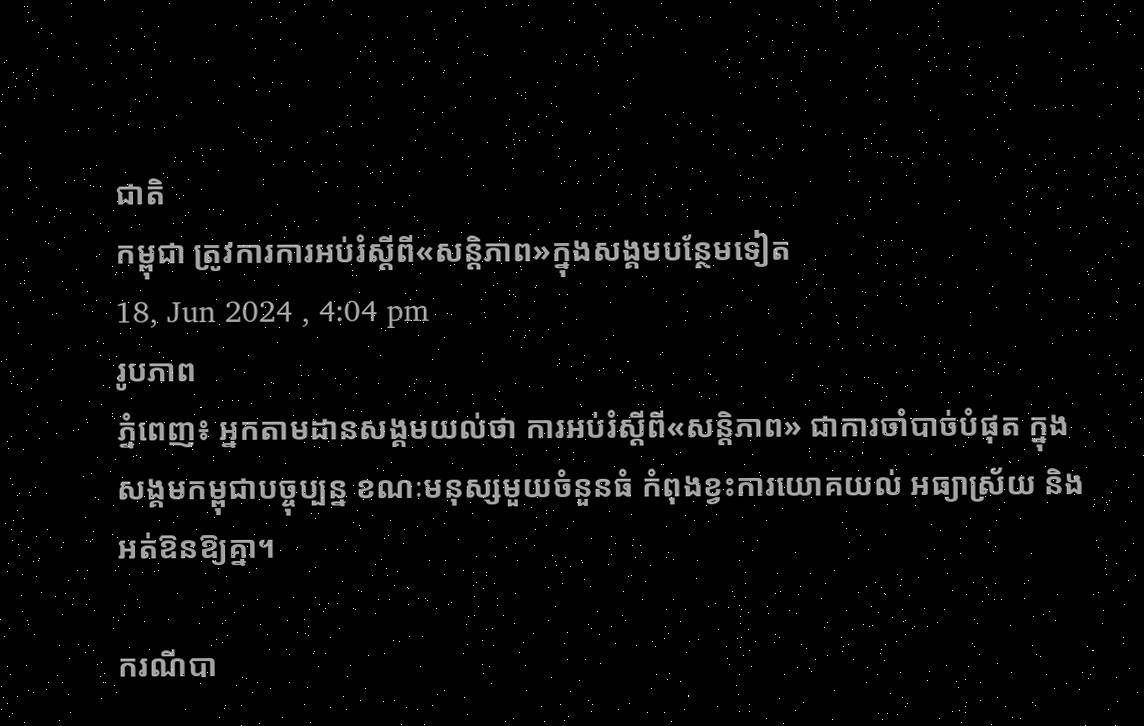ជាតិ
កម្ពុជា ត្រូវការការអប់រំស្ដីពី«សន្តិភាព»ក្នុងសង្គមបន្ថែមទៀត
18, Jun 2024 , 4:04 pm
រូបភាព
ភ្នំពេញ៖ អ្នកតាមដានសង្គមយល់ថា ការអប់រំស្ដីពី«សន្តិភាព» ជាការចាំបាច់បំផុត ក្នុងសង្គមកម្ពុជាបច្ចុប្បន្ន ខណៈមនុស្សមួយចំនួនធំ កំពុងខ្វះការយោគយល់ អធ្យាស្រ័យ និងអត់ឱនឱ្យគ្នា។

ករណីបា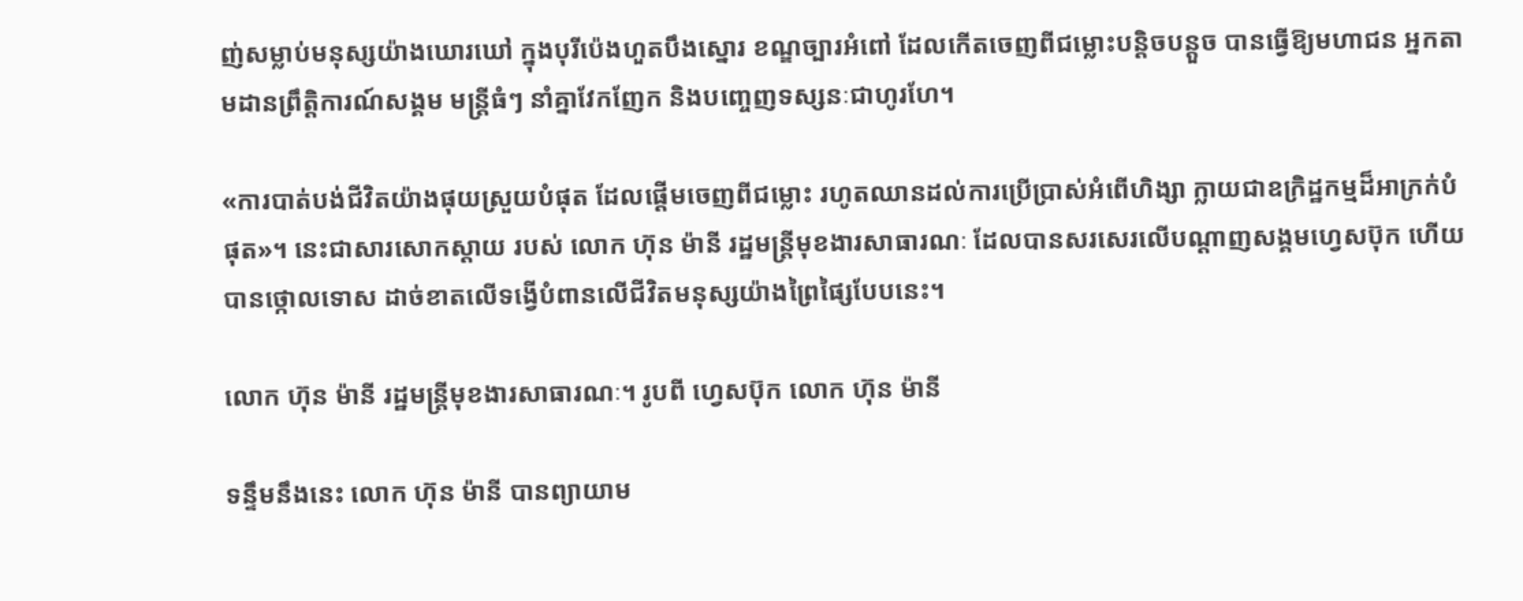ញ់សម្លាប់មនុស្សយ៉ាងឃោរឃៅ ក្នុងបុរីប៉េងហួតបឹងស្នោរ ខណ្ឌច្បារអំពៅ ដែលកើតចេញពីជម្លោះបន្តិចបន្តួច បានធ្វើឱ្យមហាជន អ្នកតាមដានព្រឹត្តិការណ៍សង្គម មន្ត្រីធំៗ នាំគ្នាវែកញែក និងបញ្ចេញទស្សនៈជាហូរហែ។

«ការបាត់បង់ជីវិតយ៉ាងផុយស្រួយបំផុត ដែលផ្តើមចេញពីជម្លោះ រហូតឈានដល់ការប្រើប្រាស់អំពើហិង្សា ក្លាយជាឧក្រិដ្ឋកម្មដ៏អាក្រក់បំផុត»។ នេះជាសារសោកស្ដាយ របស់ លោក ហ៊ុន ម៉ានី រដ្ឋមន្ត្រីមុខងារសាធារណៈ ដែលបានសរសេរលើបណ្ដាញសង្គមហ្វេសប៊ុក ហើយបានថ្កោលទោស ដាច់ខាតលើទង្វើបំពានលើជីវិតមនុស្សយ៉ាងព្រៃផ្សៃបែបនេះ។

លោក ហ៊ុន ម៉ានី រដ្ឋមន្ត្រីមុខងារសាធារណៈ។ រូបពី ហ្វេសប៊ុក លោក ហ៊ុន ម៉ានី

ទន្ទឹមនឹងនេះ លោក ហ៊ុន ម៉ានី បានព្យាយាម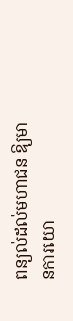ពន្យល់ដល់មហាជន ឱ្យមានការយោ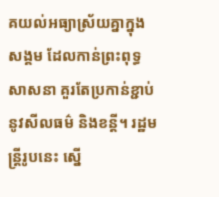គយល់អធ្យាស្រ័យគ្នាក្នុងសង្គម ដែលកាន់ព្រះពុទ្ធសាសនា គួរតែប្រកាន់ខ្ជាប់នូវសីលធម៌ និងខន្តី។ រដ្ឋមន្ត្រីរូបនេះ ស្នើ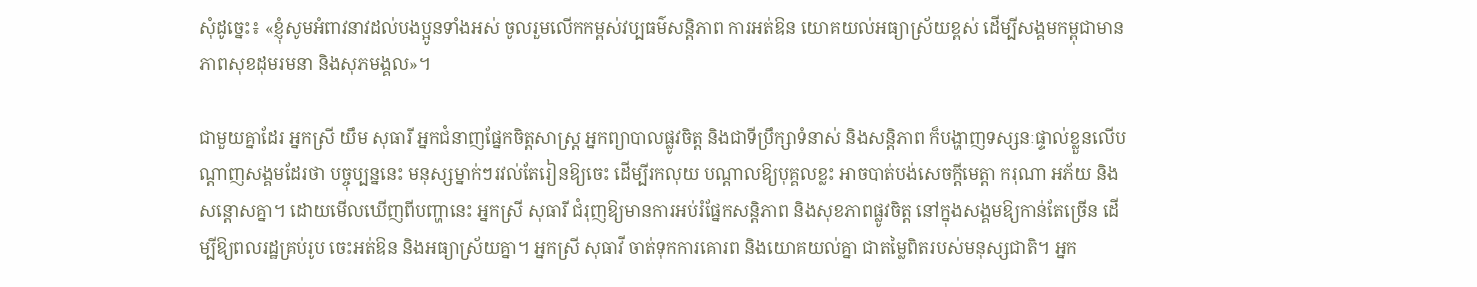សុំដូច្នេះ៖ «ខ្ញុំសូមអំពាវនាវដល់បងប្អូនទាំងអស់ ចូលរួមលើកកម្ពស់វប្បធម៌សន្តិភាព ការអត់ឱន យោគយល់អធ្យាស្រ័យខ្ពស់ ដើម្បីសង្គមកម្ពុជាមានភាពសុខដុមរមនា និងសុភមង្គល»។

ជាមួយគ្នាដែរ អ្នកស្រី យឹម សុធារី អ្នកជំនាញផ្នែកចិត្តសាស្រ្ត អ្នកព្យាបាលផ្លូវចិត្ត និងជាទីប្រឹក្សាទំនាស់ និងសន្តិភាព ក៏បង្ហាញទស្សនៈផ្ទាល់ខ្លួនលើបណ្ដាញសង្គមដែរថា បច្ចុប្បន្ននេះ មនុស្សម្នាក់ៗរវល់តែរៀនឱ្យចេះ ដើម្បីរកលុយ បណ្ដាលឱ្យបុគ្គលខ្លះ អាចបាត់បង់សេចក្ដីមេត្តា ករុណា អភ័យ និងសន្តោសគ្នា។ ដោយមើលឃើញពីបញ្ហានេះ អ្នកស្រី សុធារី ជំរុញឱ្យមានការអប់រំផ្នែកសន្តិភាព និងសុខភាពផ្លូវចិត្ត នៅក្នុងសង្គមឱ្យកាន់តែច្រើន ដើម្បីឱ្យពលរដ្ឋគ្រប់រូប ចេះអត់ឱន និងអធ្យាស្រ័យគ្នា។ អ្នកស្រី សុធាវី ចាត់ទុកការគោរព និងយោគយល់គ្នា ជាតម្លៃពិតរបស់មនុស្សជាតិ។ អ្នក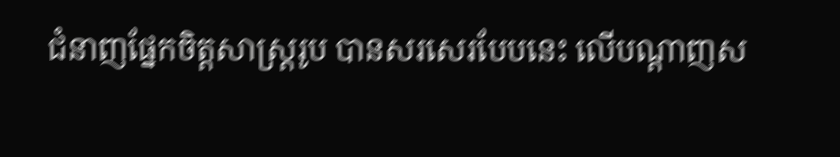ជំនាញផ្នែកចិត្តសាស្ត្ររូប បានសរសេរបែបនេះ លើបណ្ដាញស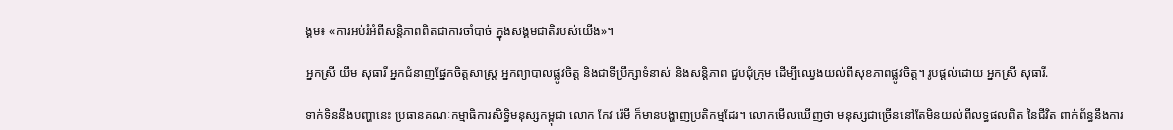ង្គម៖ «ការអប់រំអំពីសន្តិភាពពិតជាការចាំបាច់ ក្នុងសង្គមជាតិរបស់យើង»។

អ្នកស្រី យឹម សុធារី អ្នកជំនាញផ្នែកចិត្តសាស្រ្ត អ្នកព្យាបាលផ្លូវចិត្ត និងជាទីប្រឹក្សាទំនាស់ និងសន្តិភាព ជួបជុំក្រុម ដើម្បីឈ្វេងយល់ពីសុខភាពផ្លូវចិត្ត។ រូបផ្ដល់ដោយ អ្នកស្រី សុធារី.

ទាក់ទិននឹងបញ្ហានេះ ប្រធានគណៈកម្មាធិការសិទ្ធិមនុស្សកម្ពុជា លោក កែវ រ៉េមី ក៏មានបង្ហាញប្រតិកម្មដែរ។ លោកមើលឃើញថា មនុស្សជាច្រើននៅតែមិនយល់ពីលទ្ធផលពិត នៃជីវិត ពាក់ព័ន្ធនឹងការ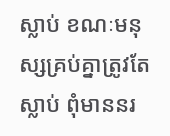ស្លាប់ ខណៈមនុស្សគ្រប់គ្នាត្រូវតែស្លាប់ ពុំមាននរ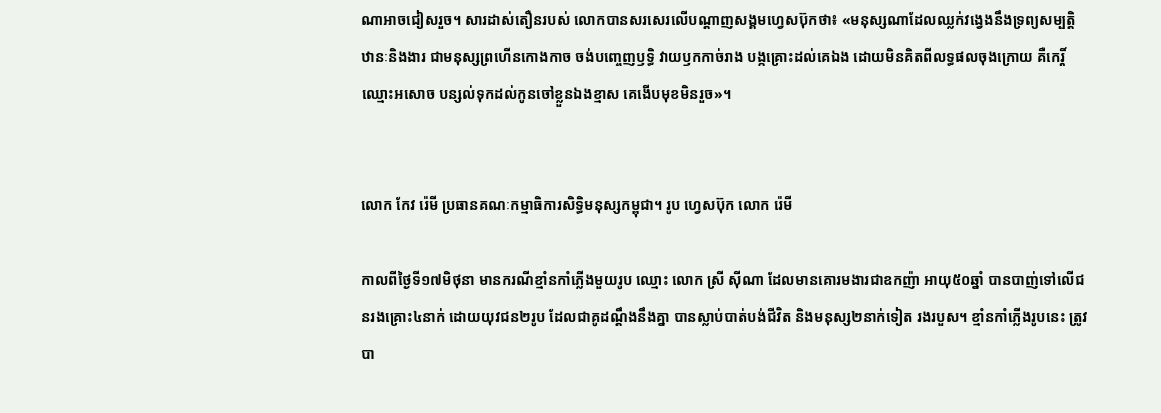ណាអាចជៀសរួច។ សារដាស់តឿនរបស់ លោកបានសរសេរលើបណ្ដាញសង្គមហ្វេសប៊ុកថា៖ «មនុស្សណាដែលឈ្លក់វង្វេងនឹងទ្រព្យសម្បត្តិ ឋានៈនិងងារ ជាមនុស្សព្រហើនកោងកាច ចង់បញ្ចេញឫទ្ធិ វាយឫកកាច់រាង បង្កគ្រោះដល់គេឯង ដោយមិនគិតពីលទ្ធផលចុងក្រោយ គឺកេរ្តិ៍ឈ្មោះអសោច បន្សល់ទុកដល់កូនចៅខ្លួនឯងខ្មាស គេងើបមុខមិនរួច»។


លោក កែវ រ៉េមី ប្រធានគណៈកម្មាធិការសិទ្ធិមនុស្សកម្ពុជា។ រូប ហ្វេសប៊ុក លោក រ៉េមី

កាលពីថ្ងៃទី១៧មិថុនា មានករណីខ្មាំនកាំភ្លើងមួយរូប ឈ្មោះ លោក ស្រី ស៊ីណា ដែលមានគោរមងារជាឧកញ៉ា អាយុ៥០ឆ្នាំ បានបាញ់ទៅលើជនរងគ្រោះ៤នាក់ ដោយយុវជន២រូប ដែលជាគូដណ្ដឹងនឹងគ្នា បានស្លាប់បាត់បង់ជីវិត និងមនុស្ស២នាក់ទៀត រងរបួស។ ខ្មាំនកាំភ្លើងរូបនេះ ត្រូវបា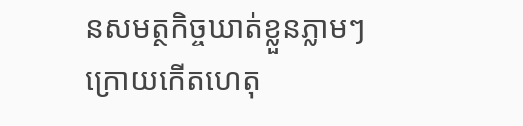នសមត្ថកិច្ចឃាត់ខ្លួនភ្លាមៗក្រោយកើតហេតុ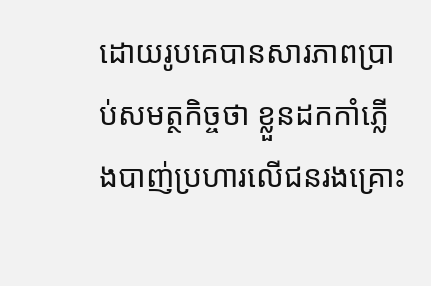ដោយរូបគេបានសារភាពប្រាប់សមត្ថកិច្ចថា ខ្លួនដកកាំភ្លើងបាញ់ប្រហារលើជនរងគ្រោះ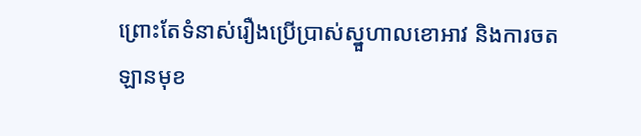ព្រោះតែទំនាស់រឿងប្រើប្រាស់ស្នួហាលខោអាវ និងការចតឡានមុខ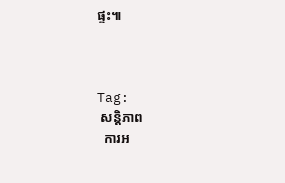ផ្ទះ៕



Tag:
 សន្តិភាព
  ការអ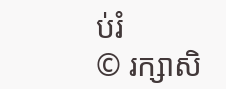ប់រំ
© រក្សាសិ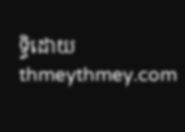ទ្ធិដោយ thmeythmey.com